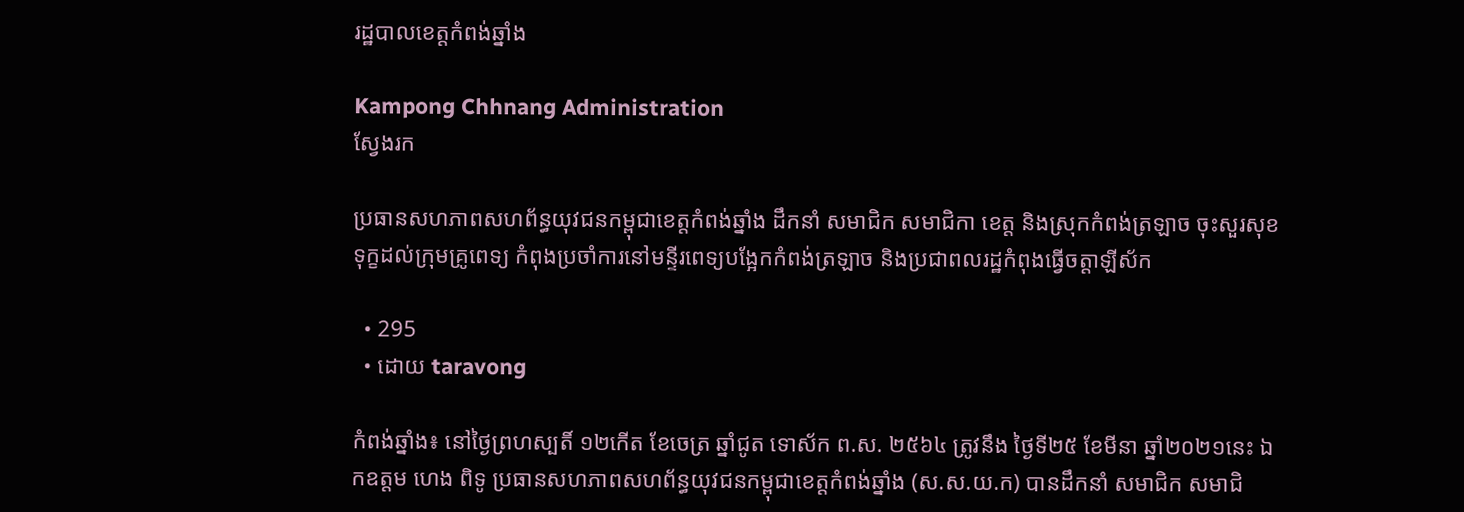រដ្ឋបាលខេត្តកំពង់ឆ្នាំង

Kampong Chhnang Administration
ស្វែងរក

ប្រធានសហភាពសហព័ន្ធយុវជនកម្ពុជាខេត្តកំពង់ឆ្នាំង ដឹកនាំ សមាជិក សមាជិកា ខេត្ត និងស្រុកកំពង់ត្រឡាច ចុះសួរសុខទុក្ខដល់ក្រុមគ្រូពេទ្យ កំពុងប្រចាំការនៅមន្ទីរពេទ្យបង្អែកកំពង់ត្រឡាច និងប្រជាពលរដ្ឋកំពុងធ្វើចត្តាឡីស័ក

  • 295
  • ដោយ taravong

កំពង់ឆ្នាំង៖ នៅថ្ងៃព្រហស្បតិ៍ ១២កើត ខែចេត្រ ឆ្នាំជូត ទោស័ក ព.ស. ២៥៦៤ ត្រូវនឹង ថ្ងៃទី២៥ ខែមីនា ឆ្នាំ២០២១នេះ ឯកឧត្តម ហេង ពិទូ ប្រធានសហភាពសហព័ន្ធយុវជនកម្ពុជាខេត្តកំពង់ឆ្នាំង (ស.ស.យ.ក) បានដឹកនាំ សមាជិក សមាជិ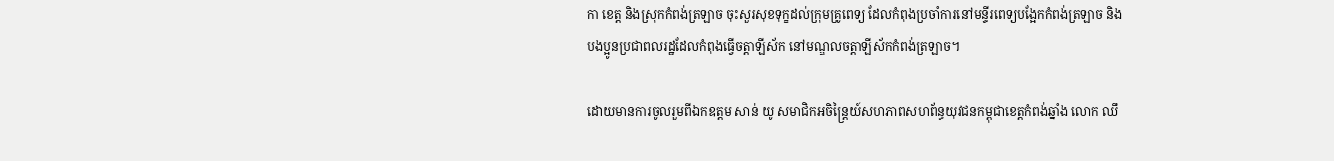កា ខេត្ត និងស្រុកកំពង់ត្រឡាច ចុះសួរសុខទុក្ខដល់ក្រុមគ្រូពេទ្យ ដែលកំពុងប្រចាំការនៅមន្ទីរពេទ្យបង្អែកកំពង់ត្រឡាច និងបងប្អូនប្រជាពលរដ្ឋដែលកំពុងធ្វើចត្តាឡីស័ក នៅមណ្ឌលចត្តាឡីស័កកំពង់ត្រឡាច។

ដោយមានការចូលរួមពីឯកឧត្តម សាន់ យូ សមាជិកអចិន្ត្រៃយ៍សហភាពសហព័ន្ធយុវជនកម្ពុជាខេត្តកំពង់ឆ្នាំង លោក ឈឹ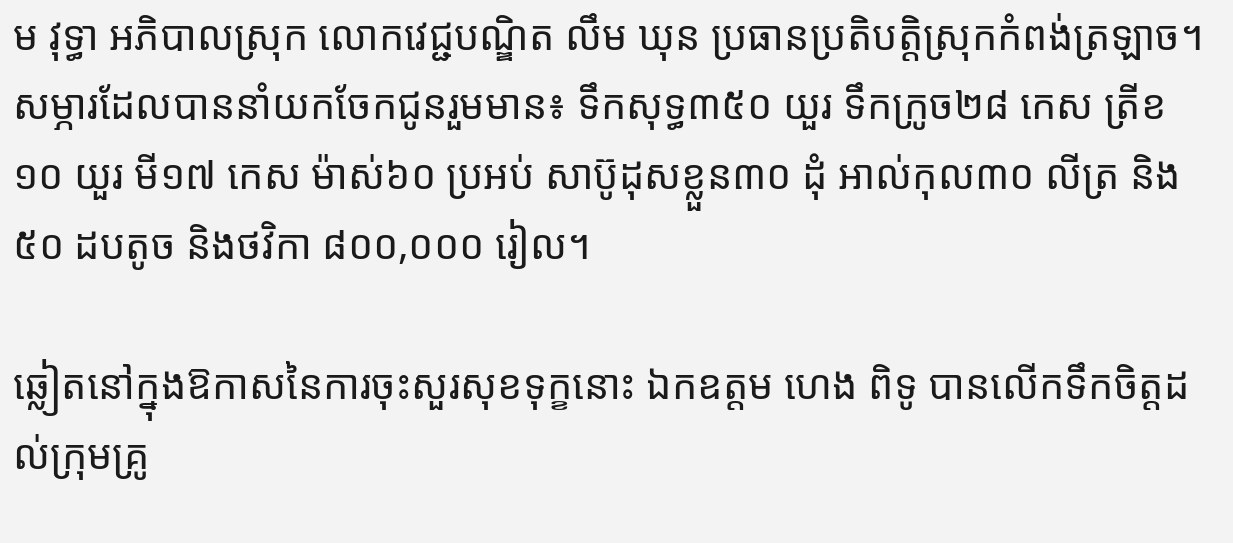ម វុទ្ធា អភិបាលស្រុក លោកវេជ្ជបណ្ឌិត លឹម ឃុន ប្រធានប្រតិបត្តិស្រុកកំពង់ត្រឡាច។ សម្ភារដែលបាននាំយកចែកជូនរួមមាន៖ ទឹកសុទ្ធ៣៥០ យួរ ទឹកក្រូច២៨ កេស ត្រីខ១០ យួរ មី១៧ កេស ម៉ាស់៦០ ប្រអប់ សាប៊ូដុសខ្លួន៣០ ដុំ អាល់កុល៣០ លីត្រ និង៥០ ដបតូច និងថវិកា ៨០០,០០០ រៀល។

ឆ្លៀតនៅក្នុងឱកាសនៃការចុះសួរសុខទុក្ខនោះ ឯកឧត្តម ហេង ពិទូ បានលើកទឹកចិត្តដល់ក្រុមគ្រូ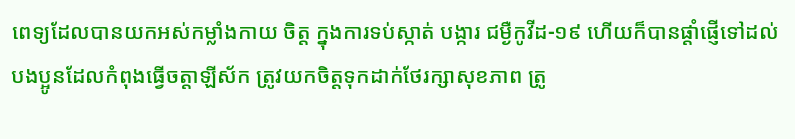ពេទ្យដែលបានយកអស់កម្លាំងកាយ ចិត្ត ក្នុងការទប់ស្កាត់ បង្ការ ជម្ងឺកូវីដ-១៩ ហើយក៏បានផ្តាំផ្ញើទៅដល់បងប្អូនដែលកំពុងធ្វើចត្តាឡីស័ក ត្រូវយកចិត្តទុកដាក់ថែរក្សាសុខភាព ត្រូ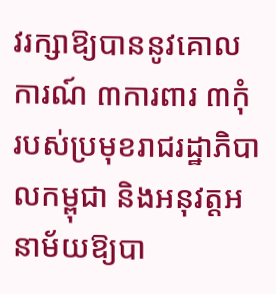វរក្សាឱ្យបាននូវគោលការណ៍ ៣ការពារ ៣កុំ របស់ប្រមុខរាជរដ្ឋាភិបាលកម្ពុជា និងអនុវត្តអនាម័យឱ្យបា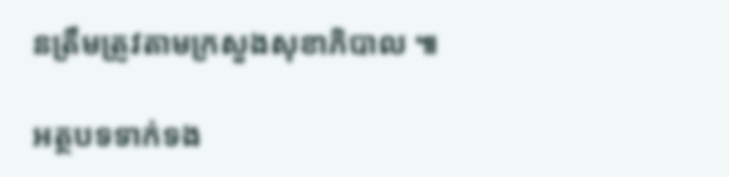នត្រឹមត្រូវតាមក្រសួងសុខាភិបាល ៕

អត្ថបទទាក់ទង